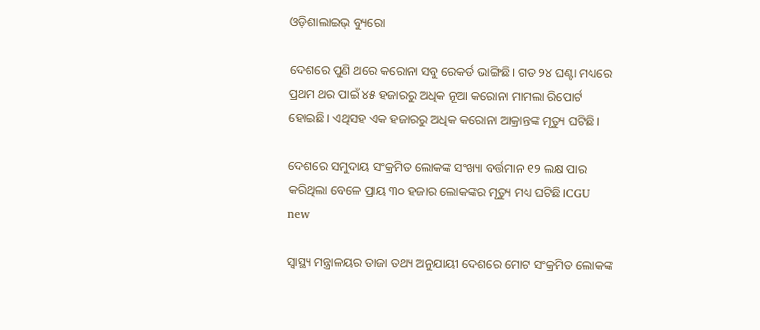ଓଡ଼ିଶାଲାଇଭ୍‌ ବ୍ୟୁରୋ

ଦେଶରେ ପୁଣି ଥରେ କରୋନା ସବୁ ରେକର୍ଡ ଭାଙ୍ଗିଛି। ଗତ ୨୪ ଘଣ୍ଟା ମଧ୍ୟରେ ପ୍ରଥମ ଥର ପାଇଁ ୪୫ ହଜାରରୁ ଅଧିକ ନୂଆ କରୋନା ମାମଲା ରିପୋର୍ଟ ହୋଇଛି। ଏଥିସହ ଏକ ହଜାରରୁ ଅଧିକ କରୋନା ଆକ୍ରାନ୍ତଙ୍କ ମୃତ୍ୟୁ ଘଟିଛି।

ଦେଶରେ ସମୁଦାୟ ସଂକ୍ରମିତ ଲୋକଙ୍କ ସଂଖ୍ୟା ବର୍ତ୍ତମାନ ୧୨ ଲକ୍ଷ ପାର କରିଥିଲା ବେଳେ ପ୍ରାୟ ୩୦ ହଜାର ଲୋକଙ୍କର ମୃତ୍ୟୁ ମଧ୍ୟ ଘଟିଛି।CGU new

ସ୍ୱାସ୍ଥ୍ୟ ମନ୍ତ୍ରାଳୟର ତାଜା ତଥ୍ୟ ଅନୁଯାୟୀ ଦେଶରେ ମୋଟ ସଂକ୍ରମିତ ଲୋକଙ୍କ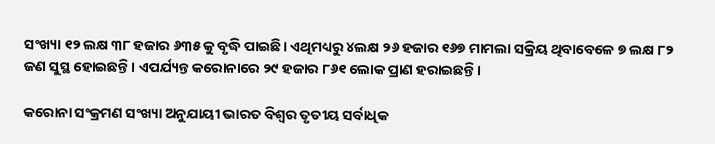ସଂଖ୍ୟା ୧୨ ଲକ୍ଷ ୩୮ ହଜାର ୬୩୫ କୁ ବୃଦ୍ଧି ପାଇଛି। ଏଥିମଧ୍ୟରୁ ୪ଲକ୍ଷ ୨୬ ହଜାର ୧୬୭ ମାମଲା ସକ୍ରିୟ ଥିବାବେଳେ ୭ ଲକ୍ଷ ୮୨ ଜଣ ସୁସ୍ଥ ହୋଇଛନ୍ତି। ଏପର୍ଯ୍ୟନ୍ତ କରୋନାରେ ୨୯ ହଜାର ୮୬୧ ଲୋକ ପ୍ରାଣ ହରାଇଛନ୍ତି।

କରୋନା ସଂକ୍ରମଣ ସଂଖ୍ୟା ଅନୁଯାୟୀ ଭାରତ ବିଶ୍ୱର ତୃତୀୟ ସର୍ବାଧିକ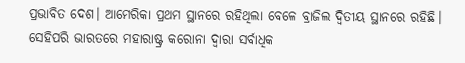ପ୍ରଭାବିତ ଦେଶ। ଆମେରିକା ପ୍ରଥମ ସ୍ଥାନରେ ରହିଥିଲା ବେଳେ ବ୍ରାଜିଲ ଦ୍ୱିତୀୟ ସ୍ଥାନରେ ରହିଛି। ସେହିପରି ଭାରତରେ ମହାରାଷ୍ଟ୍ର କରୋନା ଦ୍ୱାରା ସର୍ବାଧିକ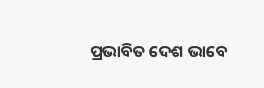ପ୍ରଭାବିତ ଦେଶ ଭାବେ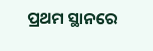ପ୍ରଥମ ସ୍ଥାନରେ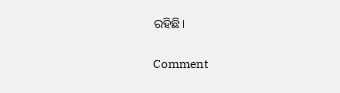ରହିଛି।

Comment